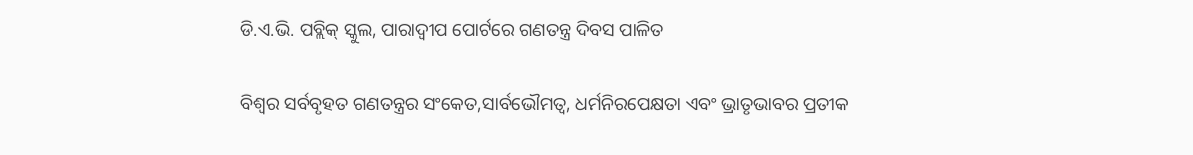ଡି.ଏ.ଭି. ପବ୍ଲିକ୍ ସ୍କୁଲ, ପାରାଦ୍ୱୀପ ପୋର୍ଟରେ ଗଣତନ୍ତ୍ର ଦିବସ ପାଳିତ

ବିଶ୍ୱର ସର୍ବବୃହତ ଗଣତନ୍ତ୍ରର ସଂକେତ,ସାର୍ବଭୌମତ୍ୱ, ଧର୍ମନିରପେକ୍ଷତା ଏବଂ ଭ୍ରାତୃଭାବର ପ୍ରତୀକ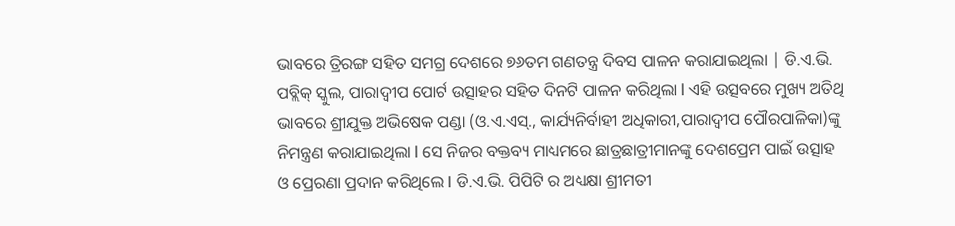ଭାବରେ ତ୍ରିରଙ୍ଗ ସହିତ ସମଗ୍ର ଦେଶରେ ୭୬ତମ ଗଣତନ୍ତ୍ର ଦିବସ ପାଳନ କରାଯାଇଥିଲା | ଡି.ଏ.ଭି. ପବ୍ଲିକ୍ ସ୍କୁଲ, ପାରାଦ୍ବୀପ ପୋର୍ଟ ଉତ୍ସାହର ସହିତ ଦିନଟି ପାଳନ କରିଥିଲା l ଏହି ଉତ୍ସବରେ ମୁଖ୍ୟ ଅତିଥି ଭାବରେ ଶ୍ରୀଯୁକ୍ତ ଅଭିଷେକ ପଣ୍ଡା (ଓ.ଏ.ଏସ୍., କାର୍ଯ୍ୟନିର୍ବାହୀ ଅଧିକାରୀ,ପାରାଦ୍ବୀପ ପୌରପାଳିକା)ଙ୍କୁ ନିମନ୍ତ୍ରଣ କରାଯାଇଥିଲା l ସେ ନିଜର ବକ୍ତବ୍ୟ ମାଧ୍ୟମରେ ଛାତ୍ରଛାତ୍ରୀମାନଙ୍କୁ ଦେଶପ୍ରେମ ପାଇଁ ଉତ୍ସାହ ଓ ପ୍ରେରଣା ପ୍ରଦାନ କରିଥିଲେ I ଡି.ଏ.ଭି. ପିପିଟି ର ଅଧ୍ୟକ୍ଷା ଶ୍ରୀମତୀ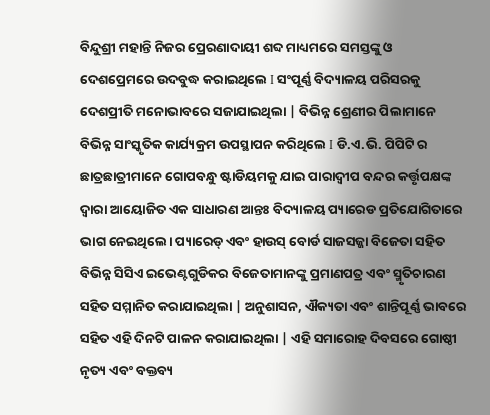ବିନ୍ଦୁଶ୍ରୀ ମହାନ୍ତି ନିଜର ପ୍ରେରଣାଦାୟୀ ଶବ୍ଦ ମାଧ୍ୟମରେ ସମସ୍ତଙ୍କୁ ଓ ଦେଶପ୍ରେମରେ ଉଦବୁଦ୍ଧ କରାଇଥିଲେ I ସଂପୂର୍ଣ୍ଣ ବିଦ୍ୟାଳୟ ପରିସରକୁ ଦେଶପ୍ରୀତି ମନୋଭାବରେ ସଜାଯାଇଥିଲା | ବିଭିନ୍ନ ଶ୍ରେଣୀର ପିଲାମାନେ ବିଭିନ୍ନ ସାଂସ୍କୃତିକ କାର୍ଯ୍ୟକ୍ରମ ଉପସ୍ଥାପନ କରିଥିଲେ I ଡି.ଏ.ଭି. ପିପିଟି ର ଛାତ୍ରଛାତ୍ରୀମାନେ ଗୋପବନ୍ଧୁ ଷ୍ଟାଡିୟମକୁ ଯାଇ ପାରାଦ୍ଵୀପ ବନ୍ଦର କର୍ତ୍ତୃପକ୍ଷଙ୍କ ଦ୍ୱାରା ଆୟୋଜିତ ଏକ ସାଧାରଣ ଆନ୍ତଃ ବିଦ୍ୟାଳୟ ପ୍ୟାରେଡ ପ୍ରତିଯୋଗିତାରେ ଭାଗ ନେଇଥିଲେ। ପ୍ୟାରେଡ୍ ଏବଂ ହାଉସ୍ ବୋର୍ଡ ସାଜସଜ୍ଜା ବିଜେତା ସହିତ ବିଭିନ୍ନ ସିସିଏ ଇଭେଣ୍ଟଗୁଡିକର ବିଜେତାମାନଙ୍କୁ ପ୍ରମାଣପତ୍ର ଏବଂ ସ୍ମୃତିଚାରଣ ସହିତ ସମ୍ମାନିତ କରାଯାଇଥିଲା | ଅନୁଶାସନ, ଐକ୍ୟତା ଏବଂ ଶାନ୍ତିପୂର୍ଣ୍ଣ ଭାବରେ ସହିତ ଏହି ଦିନଟି ପାଳନ କରାଯାଇଥିଲା | ଏହି ସମାରୋହ ଦିବସରେ ଗୋଷ୍ଠୀ ନୃତ୍ୟ ଏବଂ ବକ୍ତବ୍ୟ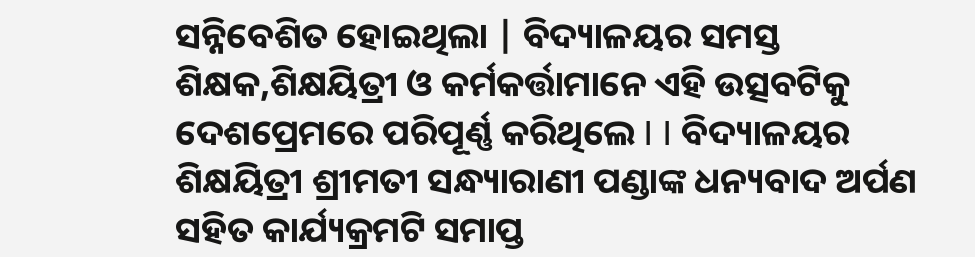ସନ୍ନିବେଶିତ ହୋଇଥିଲା | ବିଦ୍ୟାଳୟର ସମସ୍ତ ଶିକ୍ଷକ,ଶିକ୍ଷୟିତ୍ରୀ ଓ କର୍ମକର୍ତ୍ତାମାନେ ଏହି ଉତ୍ସବଟିକୁ ଦେଶପ୍ରେମରେ ପରିପୂର୍ଣ୍ଣ କରିଥିଲେ I I ବିଦ୍ୟାଳୟର ଶିକ୍ଷୟିତ୍ରୀ ଶ୍ରୀମତୀ ସନ୍ଧ୍ୟାରାଣୀ ପଣ୍ଡାଙ୍କ ଧନ୍ୟବାଦ ଅର୍ପଣ ସହିତ କାର୍ଯ୍ୟକ୍ରମଟି ସମାପ୍ତ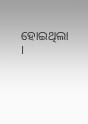ହୋଇଥିଲା I